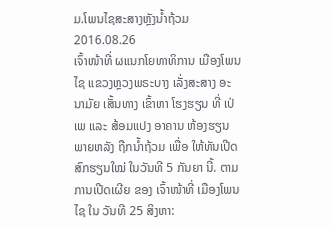ມ.ໂພນໄຊສະສາງຫຼັງນໍ້າຖ້ວມ
2016.08.26
ເຈົ້າໜ້າທີ່ ຜແນກໂຍທາທິການ ເມືອງໂພນໄຊ ແຂວງຫຼວງພຣະບາງ ເລັ່ງສະສາງ ອະນາມັຍ ເສັ້ນທາງ ເຂົ້າຫາ ໂຮງຮຽນ ທີ່ ເປ່ເພ ແລະ ສ້ອມແປງ ອາຄານ ຫ້ອງຮຽນ ພາຍຫລັງ ຖືກນໍ້າຖ້ວມ ເພື່ອ ໃຫ້ທັນເປີດ ສົກຮຽນໃໝ່ ໃນວັນທີ 5 ກັນຍາ ນີ້. ຕາມການເປີດເຜີຍ ຂອງ ເຈົ້າໜ້າທີ່ ເມືອງໂພນໄຊ ໃນ ວັນທີ 25 ສິງຫາ: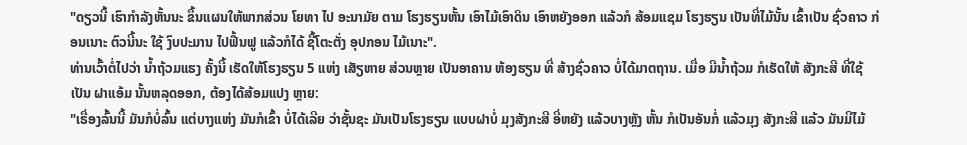"ດຽວນີ້ ເຮົາກໍາລັງຫັ້ນນະ ຂຶ້ນແຜນໃຫ້ພາກສ່ວນ ໂຍທາ ໄປ ອະນາມັຍ ຕາມ ໂຮງຮຽນຫັ້ນ ເອົາໄມ້ເອົາດິນ ເອົາຫຍັງອອກ ແລ້ວກໍ ສ້ອມແຊມ ໂຮງຮຽນ ເປັນທີ່ໄມ້ນັ້ນ ເຂົ້າເປັນ ຊົ່ວຄາວ ກ່ອນເນາະ ຕົວນີ້ນະ ໃຊ້ ງົບປະມານ ໄປຟື້ນຟູ ແລ້ວກໍໄດ້ ຊື້ໂຕະຕັ່ງ ອຸປກອນ ໄມ້ເນາະ".
ທ່ານເວົ້າຕໍ່ໄປວ່າ ນໍ້າຖ້ວມແຮງ ຄັ້ງນີ້ ເຮັດໃຫ້ໂຮງຮຽນ 5 ແຫ່ງ ເສັຽຫາຍ ສ່ວນຫຼາຍ ເປັນອາຄານ ຫ້ອງຮຽນ ທີ່ ສ້າງຊົ່ວຄາວ ບໍ່ໄດ້ມາຕຖານ. ເມື່ອ ມີນໍ້າຖ້ວມ ກໍເຮັດໃຫ້ ສັງກະສີ ທີ່ໃຊ້ເປັນ ຝາແອ້ມ ນັ້ນຫລຸດອອກ, ຕ້ອງໄດ້ສ້ອມແປງ ຫຼາຍ:
"ເຣື່ອງລົ້ນນີ້ ມັນກໍບໍ່ລົ້ນ ແຕ່ບາງແຫ່ງ ມັນກໍເຂົ້າ ບໍ່ໄດ້ເລີຍ ວ່າຊັ້ນຊະ ມັນເປັນໂຮງຮຽນ ແບບຝາບໍ່ ມຸງສັງກະສີ ອີ່ຫຍັງ ແລ້ວບາງຫຼັງ ຫັ້ນ ກໍເປັນອັນກໍ່ ແລ້ວມຸງ ສັງກະສີ ແລ້ວ ມັນມີໄມ້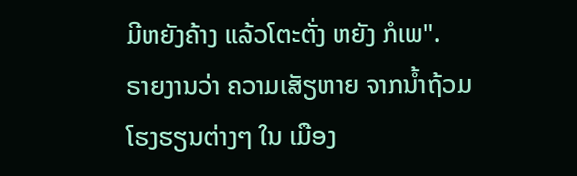ມີຫຍັງຄ້າງ ແລ້ວໂຕະຕັ່ງ ຫຍັງ ກໍເພ".
ຣາຍງານວ່າ ຄວາມເສັຽຫາຍ ຈາກນໍ້າຖ້ວມ ໂຮງຮຽນຕ່າງໆ ໃນ ເມືອງ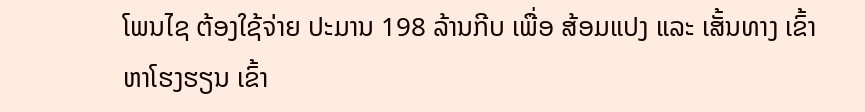ໂພນໄຊ ຕ້ອງໃຊ້ຈ່າຍ ປະມານ 198 ລ້ານກີບ ເພື່ອ ສ້ອມແປງ ແລະ ເສັ້ນທາງ ເຂົ້າຫາໂຮງຮຽນ ເຂົ້າ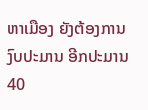ຫາເມືອງ ຍັງຕ້ອງການ ງົບປະມານ ອີກປະມານ 40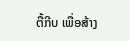ຕື້ກີບ ເພື່ອສ້າງ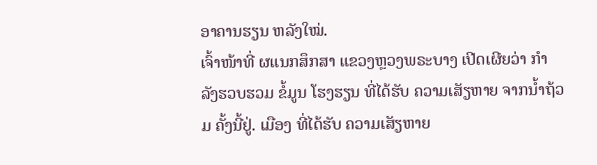ອາຄານຮຽນ ຫລັງໃໝ່.
ເຈົ້າໜ້າທີ່ ຜແນກສຶກສາ ແຂວງຫຼວງພຣະບາງ ເປີດເຜີຍວ່າ ກໍາລັງຮວບຮວມ ຂໍ້ມູນ ໂຮງຮຽນ ທີ່ໄດ້ຮັບ ຄວາມເສັຽຫາຍ ຈາກນໍ້າຖ້ວມ ຄັ້ງນີ້ຢູ່. ເມືອງ ທີ່ໄດ້ຮັບ ຄວາມເສັຽຫາຍ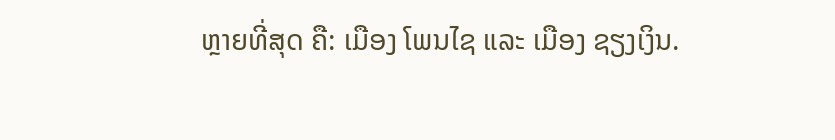ຫຼາຍທີ່ສຸດ ຄື: ເມືອງ ໂພນໄຊ ແລະ ເມືອງ ຊຽງເງິນ.